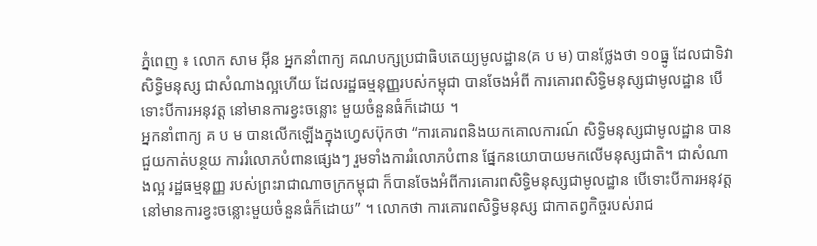ភ្នំពេញ ៖ លោក សាម អ៊ីន អ្នកនាំពាក្យ គណបក្សប្រជាធិបតេយ្យមូលដ្ឋាន(គ ប ម) បានថ្លែងថា ១០ធ្នូ ដែលជាទិវាសិទ្ធិមនុស្ស ជាសំណាងល្អហើយ ដែលរដ្ឋធម្មនុញ្ញរបស់កម្ពុជា បានចែងអំពី ការគោរពសិទ្ធិមនុស្សជាមូលដ្ឋាន បើទោះបីការអនុវត្ត នៅមានការខ្វះចន្លោះ មួយចំនួនធំក៏ដោយ ។
អ្នកនាំពាក្យ គ ប ម បានលើកឡើងក្នុងហ្វេសប៊ុកថា “ការគោរពនិងយកគោលការណ៍ សិទ្ធិមនុស្សជាមូលដ្ឋាន បានជួយកាត់បន្ថយ ការរំលោភបំពានផ្សេងៗ រួមទាំងការរំលោភបំពាន ផ្នែកនយោបាយមកលើមនុស្សជាតិ។ ជាសំណាងល្អ រដ្ឋធម្មនុញ្ញ របស់ព្រះរាជាណាចក្រកម្ពុជា ក៏បានចែងអំពីការគោរពសិទ្ធិមនុស្សជាមូលដ្ឋាន បើទោះបីការអនុវត្ត នៅមានការខ្វះចន្លោះមួយចំនួនធំក៏ដោយ” ។ លោកថា ការគោរពសិទ្ធិមនុស្ស ជាកាតព្វកិច្ចរបស់រាជ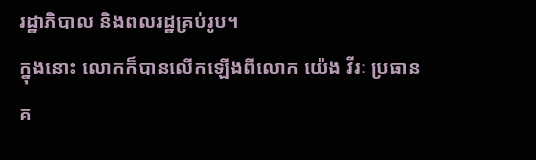រដ្ឋាភិបាល និងពលរដ្ឋគ្រប់រូប។
ក្នុងនោះ លោកក៏បានលើកឡើងពីលោក យ៉េង វីរៈ ប្រធានគ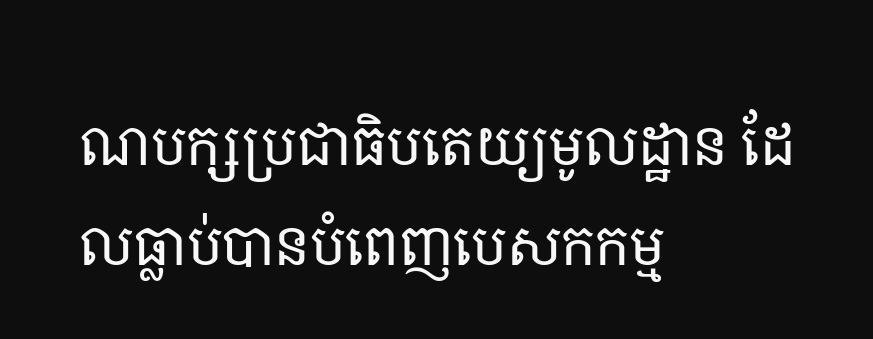ណបក្សប្រជាធិបតេយ្យមូលដ្ឋាន ដែលធ្លាប់បានបំពេញបេសកកម្ម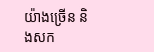យ៉ាងច្រើន និងសក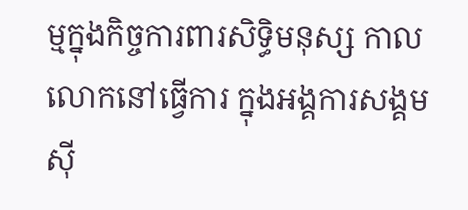ម្មក្នុងកិច្ចការពារសិទ្ធិមនុស្ស កាលលោកនៅធ្វើការ ក្នុងអង្គការសង្គមស៊ី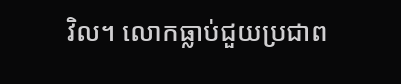វិល។ លោកធ្លាប់ជួយប្រជាព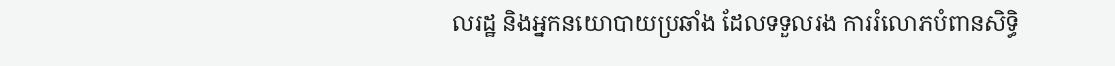លរដ្ឋ និងអ្នកនយោបាយប្រឆាំង ដែលទទួលរង ការរំលោភបំពានសិទ្ធិ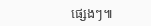ផ្សេងៗ៕